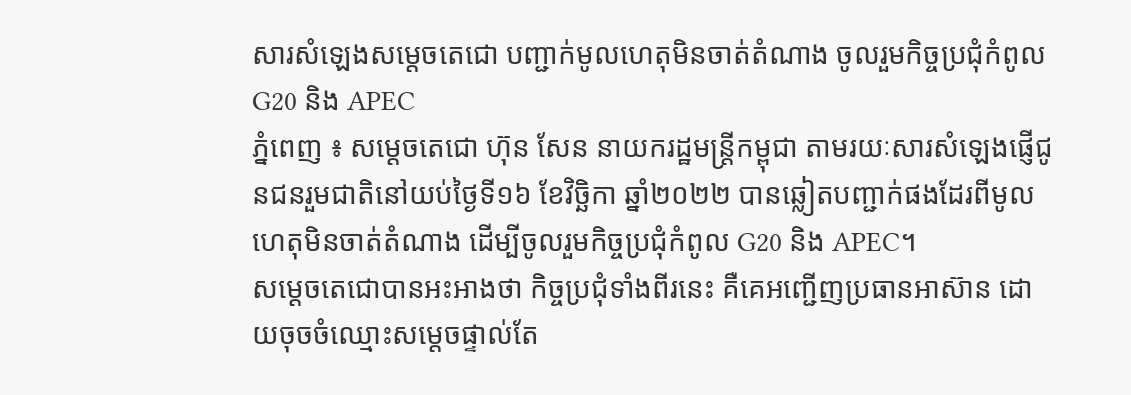សារសំឡេងសម្តេចតេជោ បញ្ជាក់មូលហេតុមិនចាត់តំណាង ចូលរួមកិច្ចប្រជុំកំពូល G20 និង APEC
ភ្នំពេញ ៖ សម្តេចតេជោ ហ៊ុន សែន នាយករដ្ឋមន្រ្តីកម្ពុជា តាមរយៈសារសំឡេងផ្ញើជូនជនរួមជាតិនៅយប់ថ្ងៃទី១៦ ខែវិច្ឆិកា ឆ្នាំ២០២២ បានឆ្លៀតបញ្ជាក់ផងដែរពីមូលហេតុមិនចាត់តំណាង ដើម្បីចូលរួមកិច្ចប្រជុំកំពូល G20 និង APEC។
សម្តេចតេជោបានអះអាងថា កិច្ចប្រជុំទាំងពីរនេះ គឺគេអញ្ជើញប្រធានអាស៊ាន ដោយចុចចំឈ្មោះសម្តេចផ្ទាល់តែ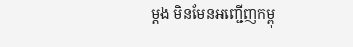ម្តង មិនមែនអញ្ជើញកម្ពុ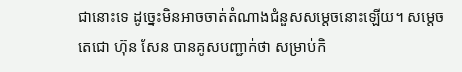ជានោះទេ ដូច្នេះមិនអាចចាត់តំណាងជំនួសសម្តេចនោះឡើយ។ សម្តេចតេជោ ហ៊ុន សែន បានគូសបញ្ជាក់ថា សម្រាប់កិ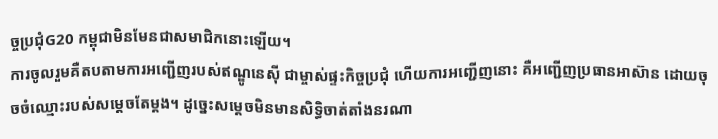ច្ចប្រជុំG20 កម្ពុជាមិនមែនជាសមាជិកនោះឡើយ។
ការចូលរួមគឺតបតាមការអញ្ជើញរបស់ឥណ្ឌូនេស៊ី ជាម្ចាស់ផ្ទះកិច្ចប្រជុំ ហើយការអញ្ជើញនោះ គឺអញ្ជើញប្រធានអាស៊ាន ដោយចុចចំឈ្មោះរបស់សម្តេចតែម្តង។ ដូច្នេះសម្តេចមិនមានសិទ្ធិចាត់តាំងនរណា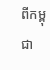ពីកម្ពុជា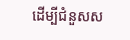ដើម្បីជំនួសស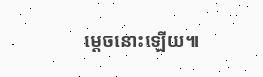ម្តេចនោះឡើយ៕